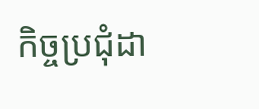កិច្ចប្រជុំដា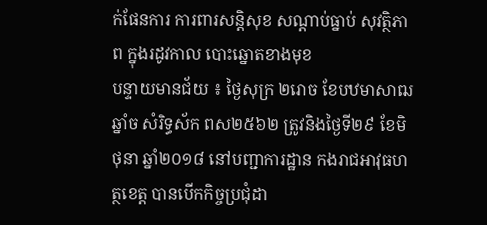ក់ផែនការ ការពារសន្តិសុខ សណ្តាប់ធ្នាប់ សុវត្ថិភាព ក្នុងរដូវកាល បោះឆ្នោតខាងមុខ
បន្ទាយមានជ័យ ៖ ថ្ងៃសុក្រ ២រោច ខែបឋមាសាឍ ឆ្នាំច សំរិទ្ធស័ក ពស២៥៦២ ត្រូវនិងថ្ងៃទី២៩ ខែមិថុនា ឆ្នាំ២០១៨ នៅបញ្ជាការដ្ឋាន កងរាជអាវុធហត្ថខេត្ត បានបើកកិច្ចប្រជុំដា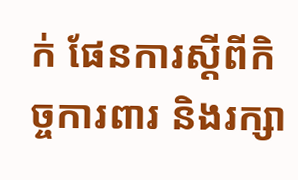ក់ ផែនការស្តីពីកិច្ចការពារ និងរក្សា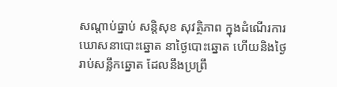សណ្តាប់ធ្នាប់ សន្តិសុខ សុវត្ថិភាព ក្នុងដំណើរការឃោសនាបោះឆ្នោត នាថ្ងៃបោះឆ្នោត ហើយនិងថ្ងៃរាប់សន្លឹកឆ្នោត ដែលនឹងប្រព្រឹ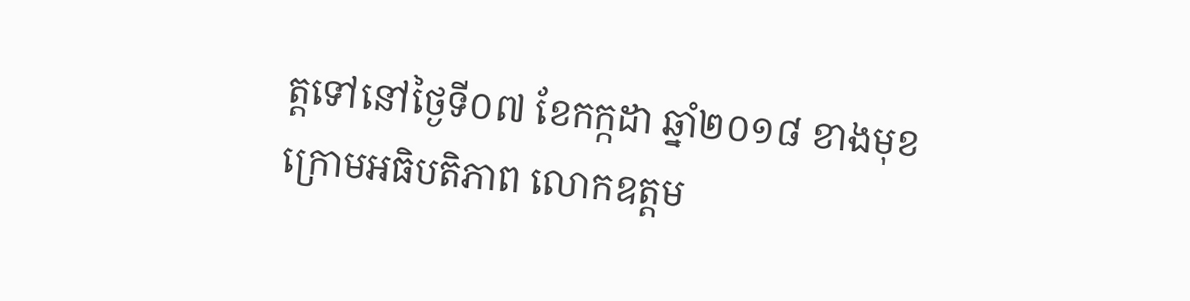ត្តទៅនៅថ្ងៃទី០៧ ខែកក្កដា ឆ្នាំ២០១៨ ខាងមុខ ក្រោមអធិបតិភាព លោកឧត្តម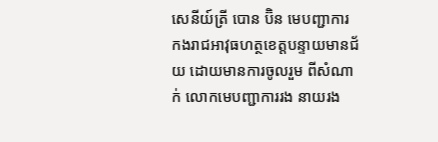សេនីយ៍ត្រី បោន ប៊ិន មេបញ្ជាការ កងរាជអាវុធហត្ថខេត្តបន្ទាយមានជ័យ ដោយមានការចូលរួម ពីសំណាក់ លោកមេបញ្ជាការរង នាយរង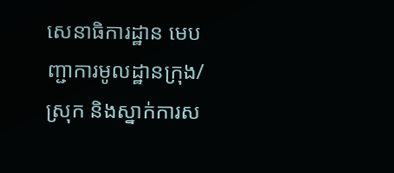សេនាធិការដ្ឋាន មេបញ្ជាការមូលដ្ឋានក្រុង/ស្រុក និងស្នាក់ការស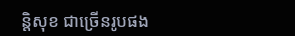ន្តិសុខ ជាច្រើនរូបផង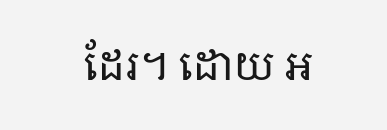ដែរ។ ដោយ អ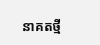នាគតថ្មី